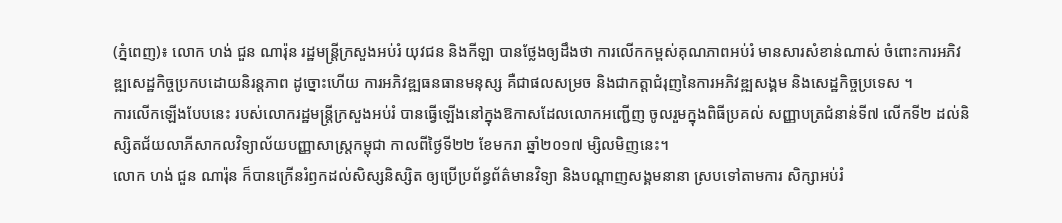(ភ្នំពេញ)៖ លោក ហង់ ជួន ណារ៉ុន រដ្ឋមន្ត្រីក្រសួងអប់រំ យុវជន និងកីឡា បានថ្លែងឲ្យដឹងថា ការលើកកម្ពស់គុណភាពអប់រំ មានសារសំខាន់ណាស់ ចំពោះការអភិវឌ្ឍសេដ្ឋកិច្ចប្រកបដោយនិរន្តភាព ដូច្នោះហើយ ការអភិវឌ្ឍធនធានមនុស្ស គឺជាផលសម្រច និងជាកត្តាជំរុញនៃការអភិវឌ្ឍសង្គម និងសេដ្ឋកិច្ចប្រទេស ។
ការលើកឡើងបែបនេះ របស់លោករដ្ឋមន្ត្រីក្រសួងអប់រំ បានធ្វើឡើងនៅក្នុងឱកាសដែលលោកអញ្ជើញ ចូលរួមក្នុងពិធីប្រគល់ សញ្ញាបត្រជំនាន់ទី៧ លើកទី២ ដល់និស្សិតជ័យលាភីសាកលវិទ្យាល័យបញ្ញាសាស្រ្តកម្ពុជា កាលពីថ្ងៃទី២២ ខែមករា ឆ្នាំ២០១៧ ម្សិលមិញនេះ។
លោក ហង់ ជួន ណារ៉ុន ក៏បានក្រើនរំឭកដល់សិស្សនិស្សិត ឲ្យប្រើប្រព័ន្ធព័ត៌មានវិទ្យា និងបណ្ដាញសង្គមនានា ស្របទៅតាមការ សិក្សាអប់រំ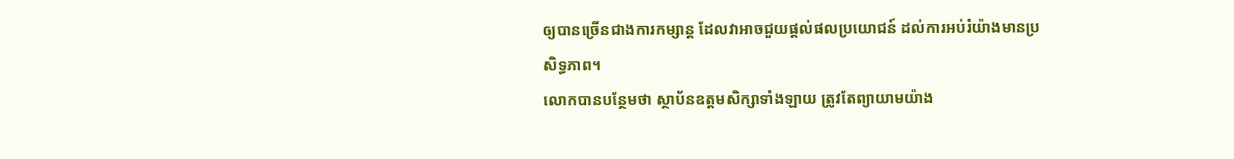ឲ្យបានច្រើនជាងការកម្សាន្ត ដែលវាអាចជួយផ្ដល់ផលប្រយោជន៍ ដល់ការអប់រំយ៉ាងមានប្រសិទ្ធភាព។
លោកបានបន្ថែមថា ស្ថាប័នឧត្តមសិក្សាទាំងឡាយ ត្រូវតែព្យាយាមយ៉ាង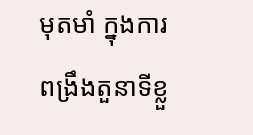មុតមាំ ក្នុងការពង្រឹងតួនាទីខ្លួ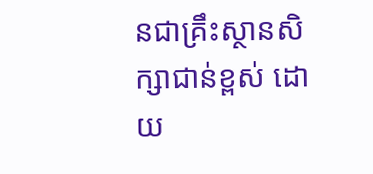នជាគ្រឹះស្ថានសិក្សាជាន់ខ្ពស់ ដោយ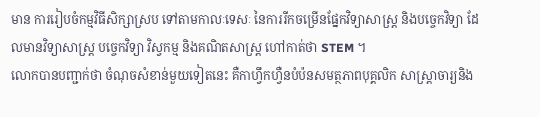មាន ការរៀបចំកម្មវិធីសិក្សាស្រប ទៅតាមកាលៈទេសៈ នៃការរីកចម្រើនផ្នែកវិទ្យាសាស្ត្រ និងបច្ចេកវិទ្យា ដែលមានវិទ្យាសាស្ត្រ បច្ចេកវិទ្យា វិស្វកម្ម និងគណិតសាស្ត្រ ហៅកាត់ថា STEM ។
លោកបានបញ្ជាក់ថា ចំណុចសំខាន់មួយទៀតនេះ គឺកាហ្វឹកហ្វឺនបំប៉នសមត្ថភាពបុគ្គលិក សាស្ត្រាចារ្យនិង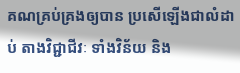គណគ្រប់គ្រងឲ្យបាន ប្រសើឡើងជាលំដាប់ តាងវិជ្ជាជីវៈ ទាំងវិន័យ និង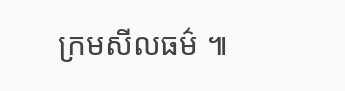ក្រមសីលធម៌ ៕